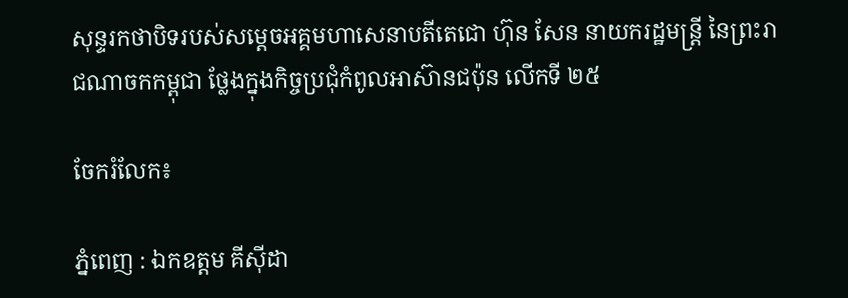សុន្ទរកថាបិទរបស់សម្តេចអគ្គមហាសេនាបតីតេជោ ហ៊ុន សែន នាយករដ្ឋមន្ដ្រី នៃព្រះរាជណាចកកម្ពុជា ថ្លែងក្នុងកិច្ចប្រជុំកំពូលអាស៊ានជប៉ុន លើកទី ២៥

ចែករំលែក៖

ភ្នំពេញ : ឯកឧត្តម គីស៊ីដា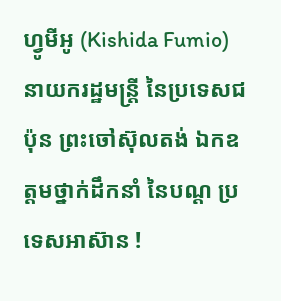ហ្វូមីអូ (Kishida Fumio) នាយករដ្ឋមន្ត្រី នៃប្រទេសជប៉ុន ព្រះចៅស៊ុលតង់ ឯកឧត្តមថ្នាក់ដឹកនាំ នៃបណ្ត ប្រទេសអាស៊ាន !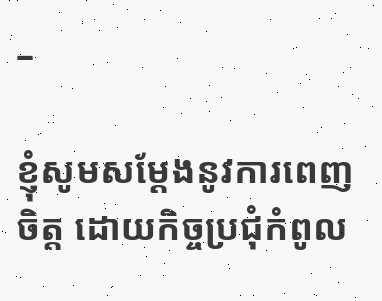–

ខ្ញុំសូមសម្ដែងនូវការពេញចិត្ត ដោយកិច្ចប្រជុំកំពូល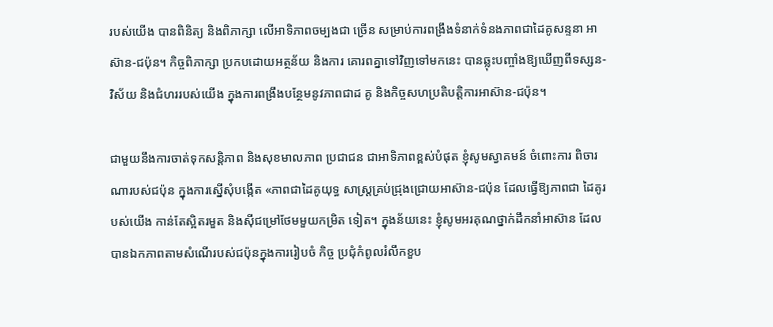របស់យើង បានពិនិត្យ និងពិភាក្សា លើអាទិភាពចម្បងជា ច្រើន សម្រាប់ការពង្រឹងទំនាក់ទំនងភាពជាដៃគូសន្ទនា អាស៊ាន-ជប៉ុន។ កិច្ចពិភាក្សា ប្រកបដោយអត្ថន័យ និងការ គោរពគ្នាទៅវិញទៅមកនេះ បានឆ្លុះបញ្ចាំងឱ្យឃើញពីទស្សន- វិស័យ និងជំហររបស់យើង ក្នុងការពង្រឹងបន្ថែមនូវភាពជាដ គូ និងកិច្ចសហប្រតិបត្តិការអាស៊ាន-ជប៉ុន។

ជាមួយនឹងការចាត់ទុកសន្តិភាព និងសុខមាលភាព ប្រជាជន ជាអាទិភាពខ្ពស់បំផុត ខ្ញុំសូមស្វាគមន៍ ចំពោះការ ពិចារណារបស់ជប៉ុន ក្នុងការស្នើសុំបង្កើត «ភាពជាដៃគូយុទ្ធ សាស្ត្រគ្រប់ជ្រុងជ្រោយអាស៊ាន-ជប៉ុន ដែលធ្វើឱ្យភាពជា ដៃគូរបស់យើង កាន់តែស្អិតរមួត និងស៊ីជម្រៅថែមមួយកម្រិត ទៀត។ ក្នុងន័យនេះ ខ្ញុំសូមអរគុណថ្នាក់ដឹកនាំអាស៊ាន ដែលបានឯកភាពតាមសំណើរបស់ជប៉ុនក្នុងការរៀបចំ កិច្ច ប្រជុំកំពូលរំលឹកខួប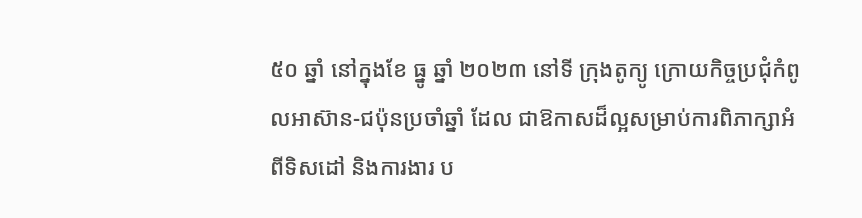៥០ ឆ្នាំ នៅក្នុងខែ ធ្នូ ឆ្នាំ ២០២៣ នៅទី ក្រុងតូក្យូ ក្រោយកិច្ចប្រជុំកំពូលអាស៊ាន-ជប៉ុនប្រចាំឆ្នាំ ដែល ជាឱកាសដ៏ល្អសម្រាប់ការពិភាក្សាអំពីទិសដៅ និងការងារ ប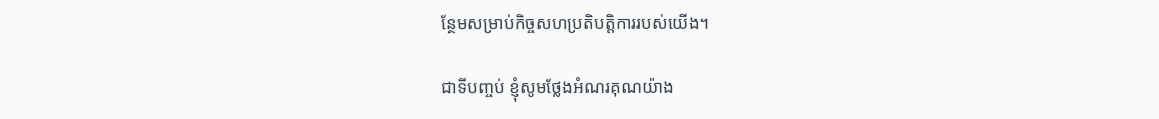ន្ថែមសម្រាប់កិច្ចសហប្រតិបត្តិការរបស់យើង។

ជាទីបញ្ចប់ ខ្ញុំសូមថ្លែងអំណរគុណយ៉ាង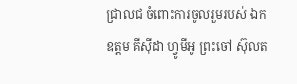ជ្រាលជ ចំពោះការចូលរួមរបស់ ឯកឧត្តម គីស៊ីដា ហ្វូមីអូ ព្រះចៅ ស៊ុលត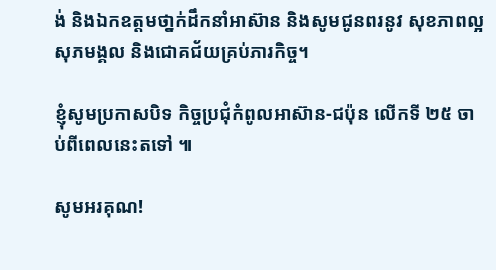ង់ និងឯកឧត្តមថា្នក់ដឹកនាំអាស៊ាន និងសូមជូនពរនូវ សុខភាពល្អ សុភមង្គល និងជោគជ័យគ្រប់ភារកិច្ច។

ខ្ញុំសូមប្រកាសបិទ កិច្ចប្រជុំកំពូលអាស៊ាន-ជប៉ុន លើកទី ២៥ ចាប់ពីពេលនេះតទៅ ៕

សូមអរគុណ!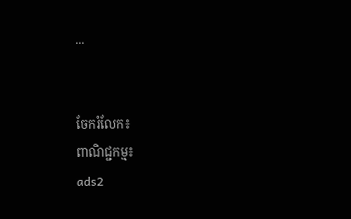...


ចែករំលែក៖
ពាណិជ្ជកម្ម៖
ads2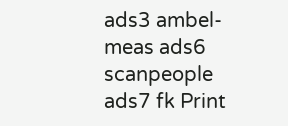ads3 ambel-meas ads6 scanpeople ads7 fk Print